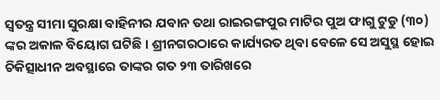ସ୍ୱତନ୍ତ୍ର ସୀମା ସୁରକ୍ଷା ବାହିନୀର ଯବାନ ତଥା ରାଇରଙ୍ଗପୁର ମାଟିର ପୁଅ ଫାଗୁ ଟୁଡୁ (୩୦) ଙ୍କର ଅକାଳ ବିୟୋଗ ଘଟିଛି । ଶ୍ରୀନଗରଠାରେ କାର୍ଯ୍ୟରତ ଥିବା ବେଳେ ସେ ଅସୁସ୍ଥ ହୋଇ ଚିକିତ୍ସାଧୀନ ଅବସ୍ଥାରେ ତାଙ୍କର ଗତ ୨୩ ତାରିଖରେ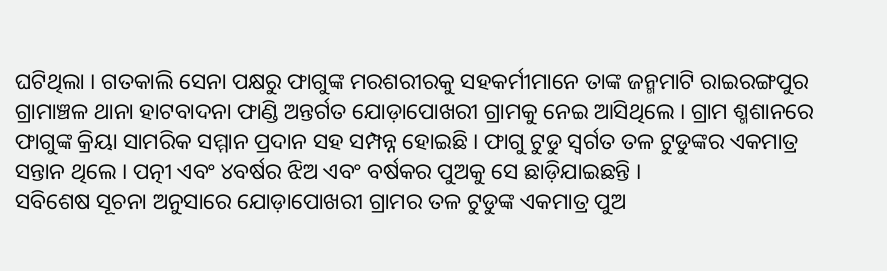ଘଟିଥିଲା । ଗତକାଲି ସେନା ପକ୍ଷରୁ ଫାଗୁଙ୍କ ମରଶରୀରକୁ ସହକର୍ମୀମାନେ ତାଙ୍କ ଜନ୍ମମାଟି ରାଇରଙ୍ଗପୁର ଗ୍ରାମାଞ୍ଚଳ ଥାନା ହାଟବାଦନା ଫାଣ୍ଡି ଅନ୍ତର୍ଗତ ଯୋଡ଼ାପୋଖରୀ ଗ୍ରାମକୁ ନେଇ ଆସିଥିଲେ । ଗ୍ରାମ ଶ୍ମଶାନରେ ଫାଗୁଙ୍କ କ୍ରିୟା ସାମରିକ ସମ୍ମାନ ପ୍ରଦାନ ସହ ସମ୍ପନ୍ନ ହୋଇଛି । ଫାଗୁ ଟୁଡୁ ସ୍ୱର୍ଗତ ତଳ ଟୁଡୁଙ୍କର ଏକମାତ୍ର ସନ୍ତାନ ଥିଲେ । ପତ୍ନୀ ଏବଂ ୪ବର୍ଷର ଝିଅ ଏବଂ ବର୍ଷକର ପୁଅକୁ ସେ ଛାଡ଼ିଯାଇଛନ୍ତି ।
ସବିଶେଷ ସୂଚନା ଅନୁସାରେ ଯୋଡ଼ାପୋଖରୀ ଗ୍ରାମର ତଳ ଟୁଡୁଙ୍କ ଏକମାତ୍ର ପୁଅ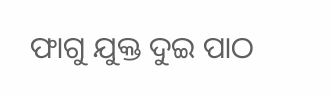ଫାଗୁ ଯୁକ୍ତ ଦୁଇ ପାଠ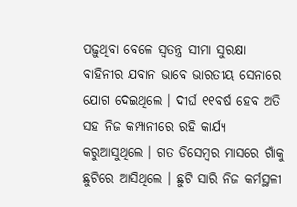ପଢ଼ୁଥିବା ବେଳେ ସ୍ୱତନ୍ତ୍ର ସୀମା ସୁରକ୍ଷା ବାହିନୀର ଯବାନ ଭାବେ ଭାରତୀୟ ସେନାରେ ଯୋଗ ଦେଇଥିଲେ । ଦୀର୍ଘ ୧୧ବର୍ଷ ହେବ ଅତି ସହ ନିଜ କମ୍ପାନୀରେ ରହି କାର୍ଯ୍ୟ କରୁଆସୁଥିଲେ । ଗତ ଡିସେମ୍ବର ମାସରେ ଗାଁକୁ ଛୁଟିରେ ଆସିଥିଲେ । ଛୁଟି ସାରି ନିଜ କର୍ମସ୍ଥଳୀ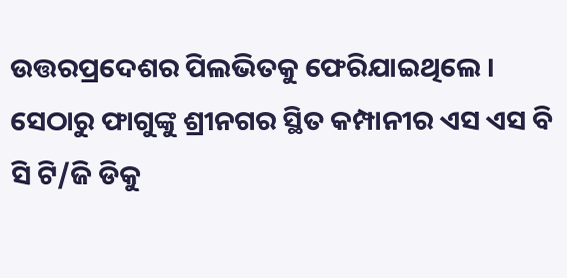ଉତ୍ତରପ୍ରଦେଶର ପିଲଭିତକୁ ଫେରିଯାଇଥିଲେ । ସେଠାରୁ ଫାଗୁଙ୍କୁ ଶ୍ରୀନଗର ସ୍ଥିତ କମ୍ପାନୀର ଏସ ଏସ ବି ସି ଟି/ଜି ଡିକୁ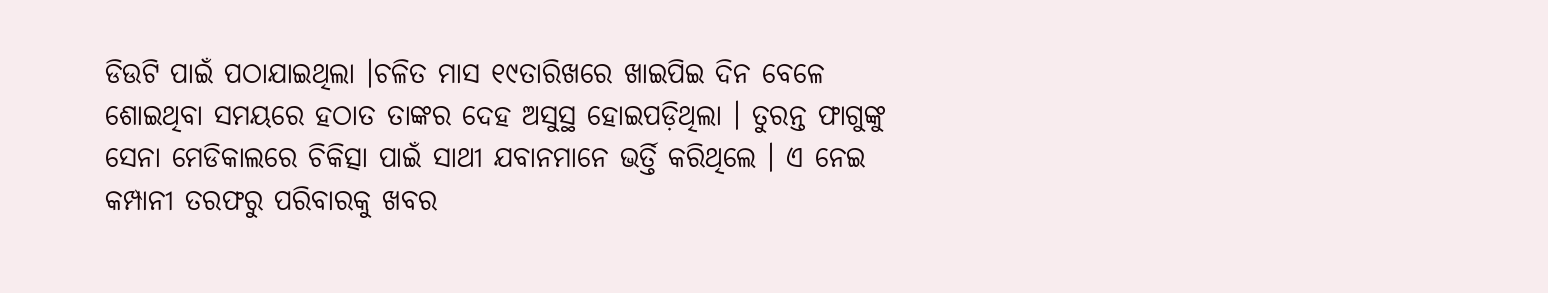ଡିଉଟି ପାଇଁ ପଠାଯାଇଥିଲା ।ଚଳିତ ମାସ ୧୯ତାରିଖରେ ଖାଇପିଇ ଦିନ ବେଳେ ଶୋଇଥିବା ସମୟରେ ହଠାତ ତାଙ୍କର ଦେହ ଅସୁସ୍ଥ ହୋଇପଡ଼ିଥିଲା । ତୁରନ୍ତ ଫାଗୁଙ୍କୁ ସେନା ମେଡିକାଲରେ ଚିକିତ୍ସା ପାଇଁ ସାଥୀ ଯବାନମାନେ ଭର୍ତ୍ତି କରିଥିଲେ । ଏ ନେଇ କମ୍ପାନୀ ତରଫରୁ ପରିବାରକୁ ଖବର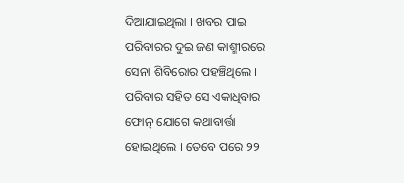ଦିଆଯାଇଥିଲା । ଖବର ପାଇ ପରିବାରର ଦୁଇ ଜଣ କାଶ୍ମୀରରେ ସେନା ଶିବିରୋର ପହଞ୍ଚିଥିଲେ । ପରିବାର ସହିତ ସେ ଏକାଧିବାର ଫୋନ୍ ଯୋଗେ କଥାବାର୍ତ୍ତା ହୋଇଥିଲେ । ତେବେ ପରେ ୨୨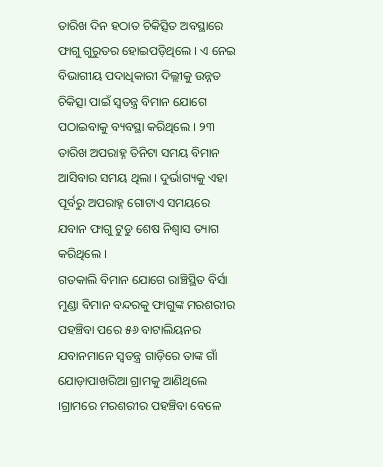ତାରିଖ ଦିନ ହଠାତ ଚିକିତ୍ସିତ ଅବସ୍ଥାରେ ଫାଗୁ ଗୁରୁତର ହୋଇପଡ଼ିଥିଲେ । ଏ ନେଇ ବିଭାଗୀୟ ପଦାଧିକାରୀ ଦିଲ୍ଲୀକୁ ଉନ୍ନତ ଚିକିତ୍ସା ପାଇଁ ସ୍ୱତନ୍ତ୍ର ବିମାନ ଯୋଗେ ପଠାଇବାକୁ ବ୍ୟବସ୍ଥା କରିଥିଲେ । ୨୩ ତାରିଖ ଅପରାହ୍ନ ତିନିଟା ସମୟ ବିମାନ ଆସିବାର ସମୟ ଥିଲା । ଦୁର୍ଭାଗ୍ୟକୁ ଏହା ପୂର୍ବରୁ ଅପରାହ୍ନ ଗୋଟାଏ ସମୟରେ ଯବାନ ଫାଗୁ ଟୁଡୁ ଶେଷ ନିଶ୍ୱାସ ତ୍ୟାଗ କରିଥିଲେ ।
ଗତକାଲି ବିମାନ ଯୋଗେ ରାଞ୍ଚିସ୍ଥିତ ବିର୍ସା ମୁଣ୍ଡା ବିମାନ ବନ୍ଦରକୁ ଫାଗୁଙ୍କ ମରଶରୀର ପହଞ୍ଚିବା ପରେ ୫୬ ବାଟାଲିୟନର ଯବାନମାନେ ସ୍ୱତନ୍ତ୍ର ଗାଡ଼ିରେ ତାଙ୍କ ଗାଁ ଯୋଡ଼ାପାଖରିଆ ଗ୍ରାମକୁ ଆଣିଥିଲେ ।ଗ୍ରାମରେ ମରଶରୀର ପହଞ୍ଚିବା ବେଳେ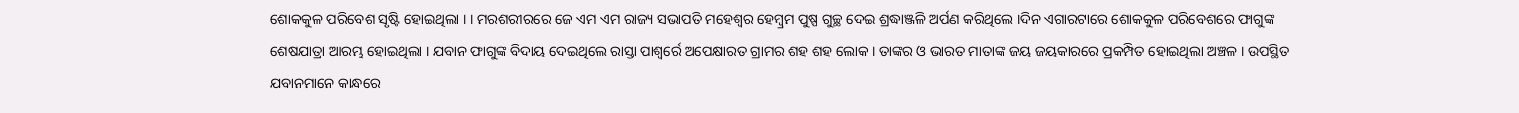ଶୋକକୁଳ ପରିବେଶ ସୃଷ୍ଟି ହୋଇଥିଲା । । ମରଶରୀରରେ ଜେ ଏମ ଏମ ରାଜ୍ୟ ସଭାପତି ମହେଶ୍ୱର ହେମ୍ବ୍ରମ ପୁଷ୍ପ ଗୁଚ୍ଛ ଦେଇ ଶ୍ରଦ୍ଧାଞ୍ଜଳି ଅର୍ପଣ କରିଥିଲେ ।ଦିନ ଏଗାରଟାରେ ଶୋକକୁଳ ପରିବେଶରେ ଫାଗୁଙ୍କ ଶେଷଯାତ୍ରା ଆରମ୍ଭ ହୋଇଥିଲା । ଯବାନ ଫାଗୁଙ୍କ ବିଦାୟ ଦେଇଥିଲେ ରାସ୍ତା ପାଶ୍ୱର୍ରେ ଅପେକ୍ଷାରତ ଗ୍ରାମର ଶହ ଶହ ଲୋକ । ତାଙ୍କର ଓ ଭାରତ ମାତାଙ୍କ ଜୟ ଜୟକାରରେ ପ୍ରକମ୍ପିତ ହୋଇଥିଲା ଅଞ୍ଚଳ । ଉପସ୍ଥିତ ଯବାନମାନେ କାନ୍ଧରେ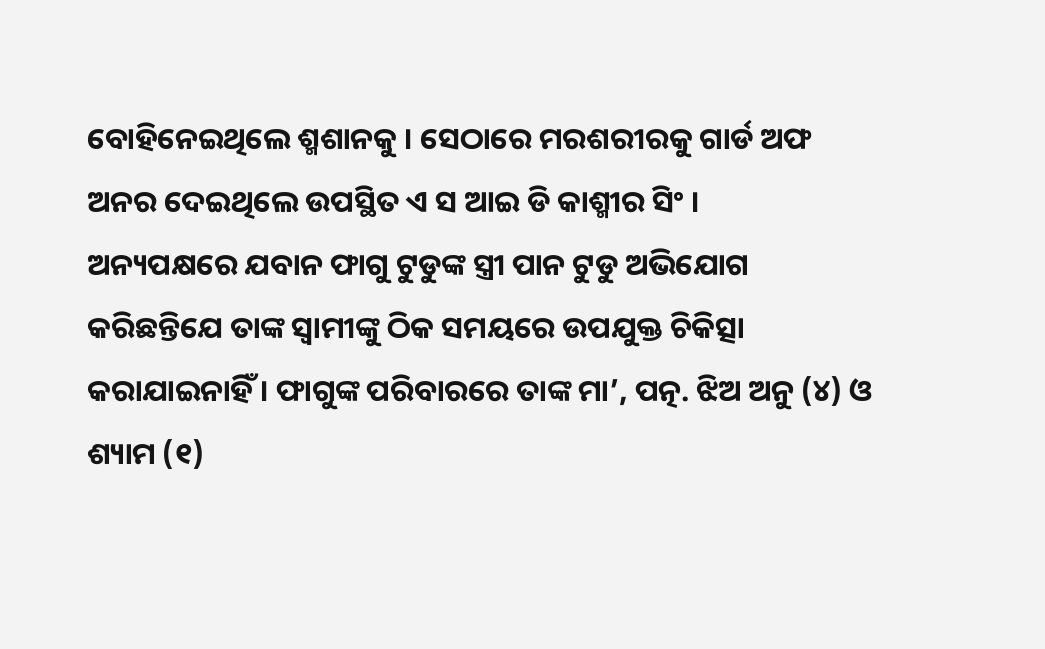ବୋହିନେଇଥିଲେ ଶ୍ମଶାନକୁ । ସେଠାରେ ମରଶରୀରକୁ ଗାର୍ଡ ଅଫ ଅନର ଦେଇଥିଲେ ଉପସ୍ଥିତ ଏ ସ ଆଇ ଡି କାଶ୍ମୀର ସିଂ ।
ଅନ୍ୟପକ୍ଷରେ ଯବାନ ଫାଗୁ ଟୁଡୁଙ୍କ ସ୍ତ୍ରୀ ପାନ ଟୁଡୁ ଅଭିଯୋଗ କରିଛନ୍ତିଯେ ତାଙ୍କ ସ୍ୱାମୀଙ୍କୁ ଠିକ ସମୟରେ ଉପଯୁକ୍ତ ଚିକିତ୍ସା କରାଯାଇନାହିଁ । ଫାଗୁଙ୍କ ପରିବାରରେ ତାଙ୍କ ମା’, ପତ୍ନ. ଝିଅ ଅନୁ (୪) ଓ ଶ୍ୟାମ (୧)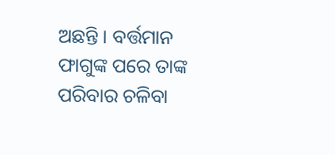ଅଛନ୍ତି । ବର୍ତ୍ତମାନ ଫାଗୁଙ୍କ ପରେ ତାଙ୍କ ପରିବାର ଚଳିବା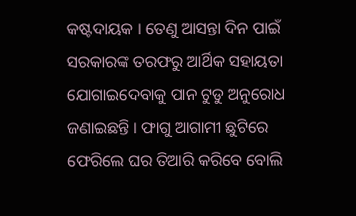କଷ୍ଟଦାୟକ । ତେଣୁ ଆସନ୍ତା ଦିନ ପାଇଁ ସରକାରଙ୍କ ତରଫରୁ ଆର୍ଥିକ ସହାୟତା ଯୋଗାଇଦେବାକୁ ପାନ ଟୁଡୁ ଅନୁରୋଧ ଜଣାଇଛନ୍ତି । ଫାଗୁ ଆଗାମୀ ଛୁଟିରେ ଫେରିଲେ ଘର ତିଆରି କରିବେ ବୋଲି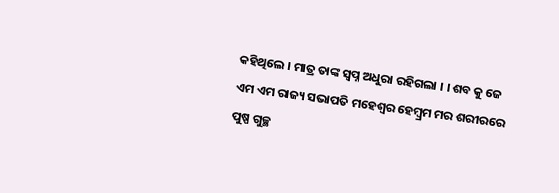କହିଥିଲେ । ମାତ୍ର ତାଙ୍କ ସ୍ୱପ୍ନ ଅଧୁରା ରହିଗଲା । । ଶବ କୁ ଜେ ଏମ ଏମ ରାଜ୍ୟ ସଭାପତି ମହେଶ୍ବର ହେମ୍ବ୍ରମ ମର ଶରୀରରେ ପୁଷ୍ପ ଗୁଚ୍ଛ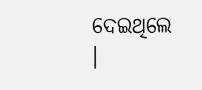ଦେଇଥିଲେ ।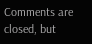Comments are closed, but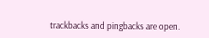trackbacks and pingbacks are open.